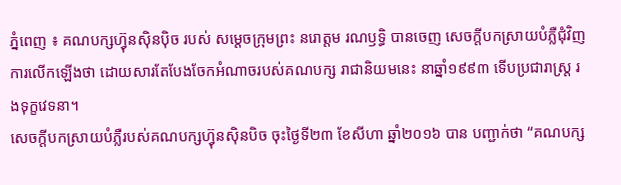ភ្នំពេញ ៖ គណបក្សហ៊្វុនស៊ិនប៉ិច របស់ សម្តេចក្រុមព្រះ នរោត្តម រណឫទ្ធិ បានចេញ សេចក្តីបកស្រាយបំភ្លឺជុំវិញការលើកឡើងថា ដោយសារតែបែងចែកអំណាចរបស់គណបក្ស រាជានិយមនេះ នាឆ្នាំ១៩៩៣ ទើបប្រជារាស្ត្រ រងទុក្ខវេទនា។
សេចក្តីបកស្រាយបំភ្លឺរបស់គណបក្សហ៊្វុនស៊ិនបិច ចុះថ្ងៃទី២៣ ខែសីហា ឆ្នាំ២០១៦ បាន បញ្ជាក់ថា “គណបក្ស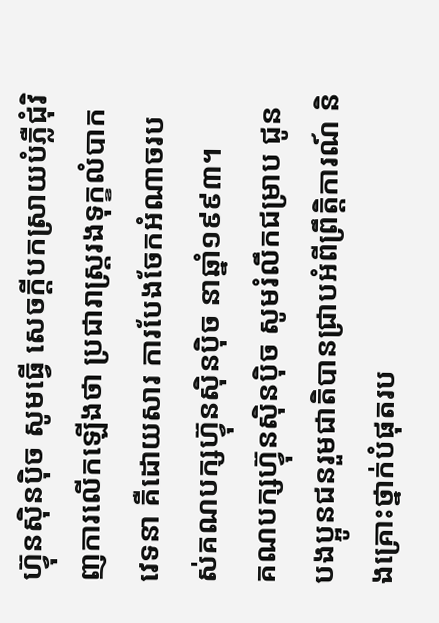ហ៊្វុនស៊ិនប៉ិច សូមធ្វើ សេចក្តីបកស្រាយបំភ្លឺជុំវិញការលើកឡើងថា ប្រជារាស្ត្ររងទុក្ខលំបាកវេទនា គឺដោយសារ ការបែងចែកអំណាចរបស់គណបក្សហ៊្វុនស៊ិនប៉ិច នាឆ្នាំ១៩៩៣។
គណបក្សហ៊្វុនស៊ិនប៉ិច សូមរំលឹកជម្រាប ជូនបងប្អូនជនរួមជាតិបានជ្រាបអំពីព្រឹត្តិការណ៍ និងគ្រោះថ្នាក់បំផុតរប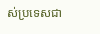ស់ប្រទេសជា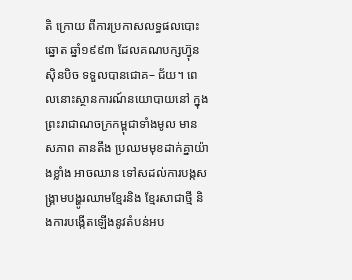តិ ក្រោយ ពីការប្រកាសលទ្ធផលបោះឆ្នោត ឆ្នាំ១៩៩៣ ដែលគណបក្សហ៊្វុនស៊ិនបិច ទទួលបានជោគ– ជ័យ។ ពេលនោះស្ថានការណ៍នយោបាយនៅ ក្នុងព្រះរាជាណចក្រកម្ពុជាទាំងមូល មានសភាព តានតឹង ប្រឈមមុខដាក់គ្នាយ៉ាងខ្លាំង អាចឈាន ទៅសដល់ការបង្កសង្គ្រាមបង្ហូរឈាមខ្មែរនិង ខ្មែរសាជាថ្មី និងការបង្កើតឡើងនូវតំបន់អប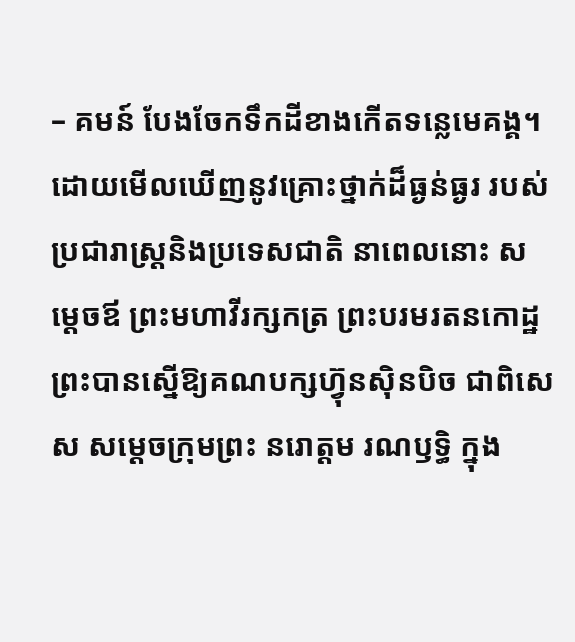– គមន៍ បែងចែកទឹកដីខាងកើតទន្លេមេគង្គ។
ដោយមើលឃើញនូវគ្រោះថ្នាក់ដ៏ធ្ងន់ធ្ងរ របស់ប្រជារាស្ត្រនិងប្រទេសជាតិ នាពេលនោះ សម្តេចឪ ព្រះមហាវីរក្សកត្រ ព្រះបរមរតនកោដ្ឋ ព្រះបានស្នើឱ្យគណបក្សហ៊្វុនស៊ិនបិច ជាពិសេស សម្តេចក្រុមព្រះ នរោត្តម រណឫទ្ធិ ក្នុង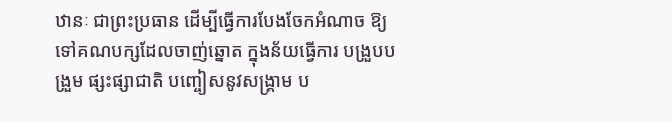ឋានៈ ជាព្រះប្រធាន ដើម្បីធ្វើការបែងចែកអំណាច ឱ្យទៅគណបក្សដែលចាញ់ឆ្នោត ក្នុងន័យធ្វើការ បង្រួបបង្រួម ផ្សះផ្សាជាតិ បញ្ចៀសនូវសង្គ្រាម ប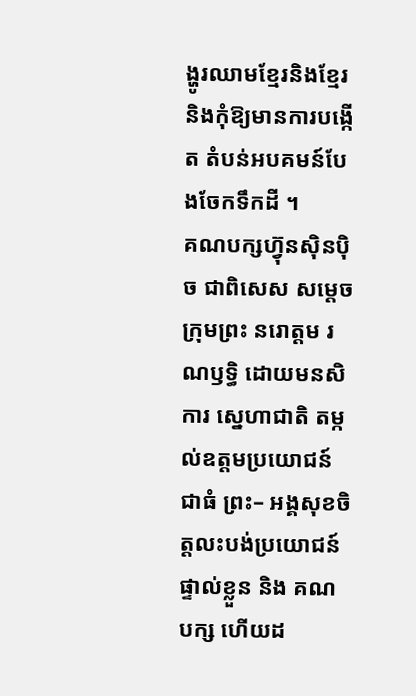ង្ហូរឈាមខ្មែរនិងខ្មែរ និងកុំឱ្យមានការបង្កើត តំបន់អបគមន៍បែងចែកទឹកដី ។
គណបក្សហ៊្វុនស៊ិនប៉ិច ជាពិសេស សម្តេច ក្រុមព្រះ នរោត្តម រណឫទ្ធិ ដោយមនសិការ ស្នេហាជាតិ តម្កល់ឧត្តមប្រយោជន៍ជាធំ ព្រះ– អង្គសុខចិត្តលះបង់ប្រយោជន៍ផ្ទាល់ខ្លួន និង គណបក្ស ហើយដ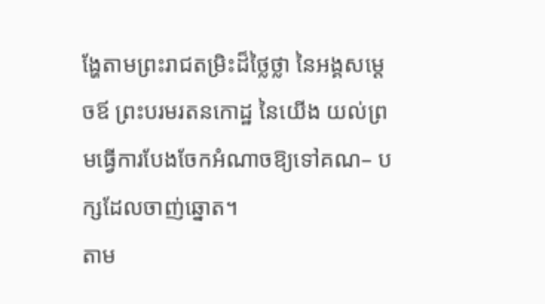ង្ហែតាមព្រះរាជតម្រិះដ៏ថ្លៃថ្លា នៃអង្គសម្តេចឪ ព្រះបរមរតនកោដ្ឋ នៃយើង យល់ព្រមធ្វើការបែងចែកអំណាចឱ្យទៅគណ– បក្សដែលចាញ់ឆ្នោត។
តាម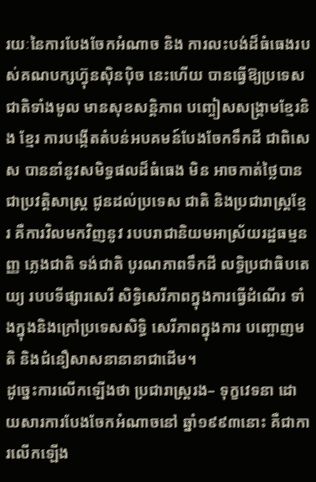រយៈនៃការបែងចែកអំណាច និង ការលះបង់ដ៏ធំធេងរបស់គណបក្សហ៊្វុនស៊ិនប៉ិច នេះហើយ បានធ្វើឱ្យប្រទេសជាតិទាំងមូល មានសុខសន្តិភាព បញ្ចៀសសង្គ្រាមខ្មែរនិង ខ្មែរ ការបង្កើតតំបន់អបគមន៍បែងចែកទឹកដី ជាពិសេស បាននាំនូវសមិទ្ធផលដ៏ធំធេង មិន អាចកាត់ថ្លៃបានជាប្រវត្តិសាស្ត្រ ជូនដល់ប្រទេស ជាតិ និងប្រជារាស្ត្រខ្មែរ គឺការវិលមកវិញនូវ របបរាជានិយមអាស្រ័យរដ្ឋធម្មនញ្ញ ភ្លេងជាតិ ទង់ជាតិ បូរណភាពទឹកដី លទ្ធិប្រជាធិបតេយ្យ របបទីផ្សារសេរី សិទ្ធិសេរីភាពក្នុងការធ្វើដំណើរ ទាំងក្នុងនិងក្រៅប្រទេសសិទ្ធិ សេរីភាពក្នុងការ បញ្ចោញមតិ និងជំនឿសាសនានានាជាដើម។
ដូច្នេះការលើកឡើងថា ប្រជារាស្ត្ររង– ទុក្ខវេទនា ដោយសារការបែងចែកអំណាចនៅ ឆ្នាំ១៩៩៣នោះ គឺជាការលើកឡើង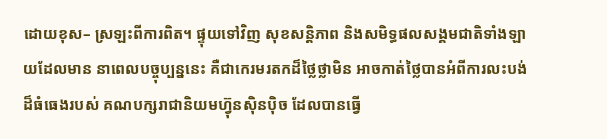ដោយខុស– ស្រឡះពីការពិត។ ផ្ទុយទៅវិញ សុខសន្តិភាព និងសមិទ្ធផលសង្គមជាតិទាំងឡាយដែលមាន នាពេលបច្ចុប្បន្ននេះ គឺជាកេរមរតកដ៏ថ្លៃថ្លាមិន អាចកាត់ថ្លៃបានអំពីការលះបង់ដ៏ធំធេងរបស់ គណបក្សរាជានិយមហ៊្វុនស៊ិនប៉ិច ដែលបានធ្វើ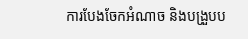ការបែងចែកអំណាច និងបង្រួបប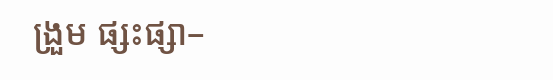ង្រួម ផ្សះផ្សា–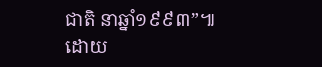ជាតិ នាឆ្នាំ១៩៩៣”៕
ដោយ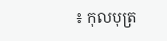៖ កុលបុត្រ